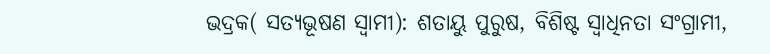ଭଦ୍ରକ( ସତ୍ୟଭୂଷଣ ସ୍ୱାମୀ): ଶତାୟୁ ପୁରୁଷ, ବିଶିଷ୍ଟ ସ୍ୱାଧିନତା ସଂଗ୍ରାମୀ,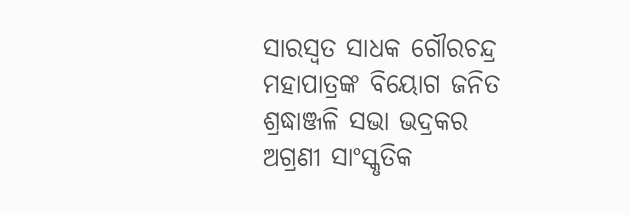ସାରସ୍ୱତ ସାଧକ ଗୌରଚନ୍ଦ୍ର ମହାପାତ୍ରଙ୍କ ବିୟୋଗ ଜନିତ ଶ୍ରଦ୍ଧାଞ୍ଜଳି ସଭା ଭଦ୍ରକର ଅଗ୍ରଣୀ ସାଂସ୍କୃତିକ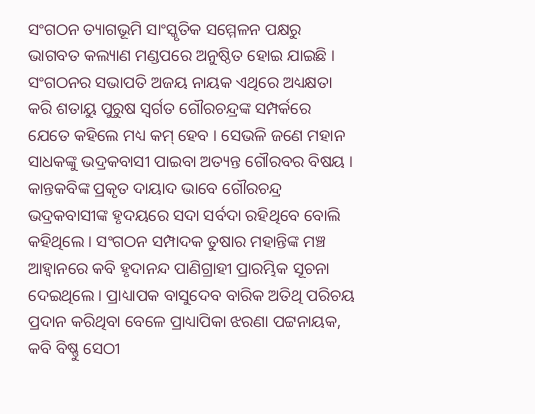ସଂଗଠନ ତ୍ୟାଗଭୂମି ସାଂସ୍କୃତିକ ସମ୍ମେଳନ ପକ୍ଷରୁ ଭାଗବତ କଲ୍ୟାଣ ମଣ୍ଡପରେ ଅନୁଷ୍ଠିତ ହୋଇ ଯାଇଛି । ସଂଗଠନର ସଭାପତି ଅଜୟ ନାୟକ ଏଥିରେ ଅଧ୍ୟକ୍ଷତା କରି ଶତାୟୁ ପୁରୁଷ ସ୍ୱର୍ଗତ ଗୌରଚନ୍ଦ୍ରଙ୍କ ସମ୍ପର୍କରେ ଯେତେ କହିଲେ ମଧ୍ୟ କମ୍ ହେବ । ସେଭଳି ଜଣେ ମହାନ ସାଧକଙ୍କୁ ଭଦ୍ରକବାସୀ ପାଇବା ଅତ୍ୟନ୍ତ ଗୌରବର ବିଷୟ । କାନ୍ତକବିଙ୍କ ପ୍ରକୃତ ଦାୟାଦ ଭାବେ ଗୌରଚନ୍ଦ୍ର ଭଦ୍ରକବାସୀଙ୍କ ହୃଦୟରେ ସଦା ସର୍ବଦା ରହିଥିବେ ବୋଲି କହିଥିଲେ । ସଂଗଠନ ସମ୍ପାଦକ ତୁଷାର ମହାନ୍ତିଙ୍କ ମଞ୍ଚ ଆହ୍ୱାନରେ କବି ହୃଦାନନ୍ଦ ପାଣିଗ୍ରାହୀ ପ୍ରାରମ୍ଭିକ ସୂଚନା ଦେଇଥିଲେ । ପ୍ରାଧ୍ୟାପକ ବାସୁଦେବ ବାରିକ ଅତିଥି ପରିଚୟ ପ୍ରଦାନ କରିଥିବା ବେଳେ ପ୍ରାଧ୍ୟାପିକା ଝରଣା ପଟ୍ଟନାୟକ, କବି ବିଷ୍ଣୁ ସେଠୀ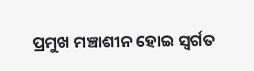ପ୍ରମୁଖ ମଞ୍ଚାଶୀନ ହୋଇ ସ୍ୱର୍ଗତ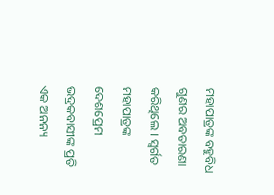ମହାପାତ୍ରଙ୍କ ବହୁବିଧ ଗୁଣର ଅବତାରଣା କରିଥିଲେ । ସ୍ୱର୍ଗତ ମହାପାତ୍ରଙ୍କ ଦେଶପ୍ରେମ ଭଦ୍ରକବାସୀଙ୍କ ପ୍ରତି ଏକ ଅନନ୍ୟ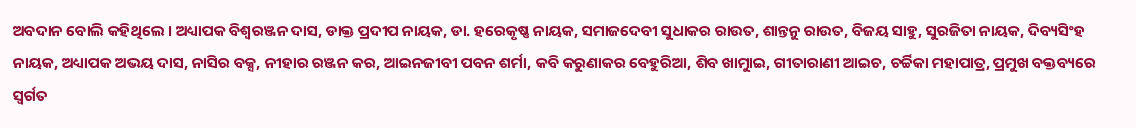ଅବଦାନ ବୋଲି କହିଥିଲେ । ଅଧ୍ୟାପକ ବିଶ୍ୱରଞ୍ଜନ ଦାସ, ଡାକ୍ତ ପ୍ରଦୀପ ନାୟକ, ଡା. ହରେକୃଷ୍ଣ ନାୟକ, ସମାଜଦେବୀ ସୁଧାକର ରାଉତ, ଶାନ୍ତନୁ ରାଉତ, ବିଜୟ ସାହୁ, ସୁରଜିତା ନାୟକ, ଦିବ୍ୟସିଂହ ନାୟକ, ଅଧ୍ୟାପକ ଅଭୟ ଦାସ, ନାସିର ବକ୍ସ, ନୀହାର ରଞ୍ଜନ କର, ଆଇନଜୀବୀ ପବନ ଶର୍ମା, କବି କରୁଣାକର ବେହୁରିଆ, ଶିବ ଖାମୁାଇ, ଗୀତାରାଣୀ ଆଇଚ, ଚର୍ଚ୍ଚିକା ମହାପାତ୍ର, ପ୍ରମୁଖ ବକ୍ତବ୍ୟରେ ସ୍ୱର୍ଗତ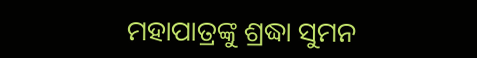ମହାପାତ୍ରଙ୍କୁ ଶ୍ରଦ୍ଧା ସୁମନ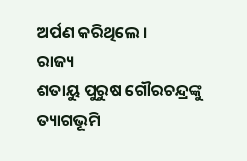ଅର୍ପଣ କରିଥିଲେ ।
ରାଜ୍ୟ
ଶତାୟୁ ପୁରୁଷ ଗୌରଚନ୍ଦ୍ରଙ୍କୁ ତ୍ୟାଗଭୂମି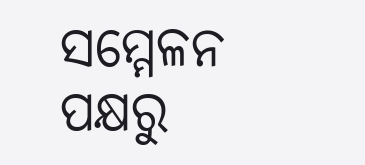ସମ୍ମେଳନ ପକ୍ଷରୁ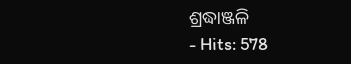ଶ୍ରଦ୍ଧାଞ୍ଜଳି
- Hits: 578